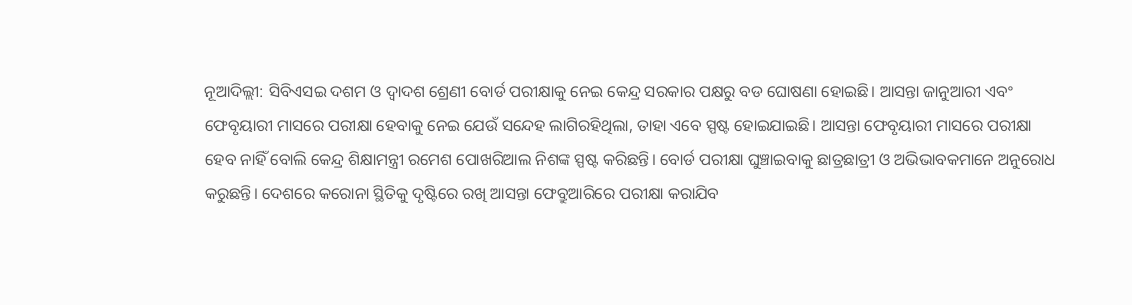ନୂଆଦିଲ୍ଲୀ: ସିବିଏସଇ ଦଶମ ଓ ଦ୍ଵାଦଶ ଶ୍ରେଣୀ ବୋର୍ଡ ପରୀକ୍ଷାକୁ ନେଇ କେନ୍ଦ୍ର ସରକାର ପକ୍ଷରୁ ବଡ ଘୋଷଣା ହୋଇଛି। ଆସନ୍ତା ଜାନୁଆରୀ ଏବଂ ଫେବୃୟାରୀ ମାସରେ ପରୀକ୍ଷା ହେବାକୁ ନେଇ ଯେଉଁ ସନ୍ଦେହ ଲାଗିରହିଥିଲା, ତାହା ଏବେ ସ୍ପଷ୍ଟ ହୋଇଯାଇଛି। ଆସନ୍ତା ଫେବୃୟାରୀ ମାସରେ ପରୀକ୍ଷା ହେବ ନାହିଁ ବୋଲି କେନ୍ଦ୍ର ଶିକ୍ଷାମନ୍ତ୍ରୀ ରମେଶ ପୋଖରିଆଲ ନିଶଙ୍କ ସ୍ପଷ୍ଟ କରିଛନ୍ତି। ବୋର୍ଡ ପରୀକ୍ଷା ଘୁଞ୍ଚାଇବାକୁ ଛାତ୍ରଛାତ୍ରୀ ଓ ଅଭିଭାବକମାନେ ଅନୁରୋଧ କରୁଛନ୍ତି। ଦେଶରେ କରୋନା ସ୍ଥିତିକୁ ଦୃଷ୍ଟିରେ ରଖି ଆସନ୍ତା ଫେବ୍ରୁଆରିରେ ପରୀକ୍ଷା କରାଯିବ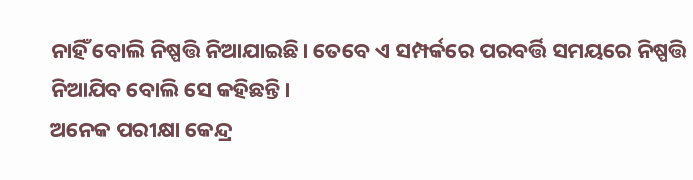ନାହିଁ ବୋଲି ନିଷ୍ପତ୍ତି ନିଆଯାଇଛି। ତେବେ ଏ ସମ୍ପର୍କରେ ପରବର୍ତ୍ତି ସମୟରେ ନିଷ୍ପତ୍ତି ନିଆଯିବ ବୋଲି ସେ କହିଛନ୍ତି।
ଅନେକ ପରୀକ୍ଷା କେନ୍ଦ୍ର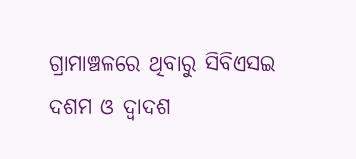ଗ୍ରାମାଞ୍ଚଳରେ ଥିବାରୁ ସିବିଏସଇ ଦଶମ ଓ ଦ୍ଵାଦଶ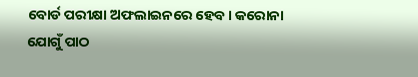ବୋର୍ଡ ପରୀକ୍ଷା ଅଫଲାଇନରେ ହେବ। କରୋନା ଯୋଗୁଁ ପାଠ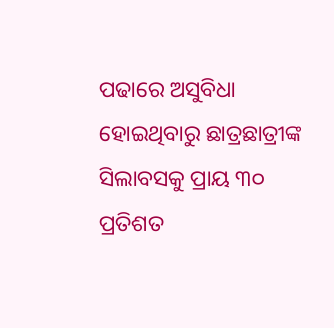ପଢାରେ ଅସୁବିଧା ହୋଇଥିବାରୁ ଛାତ୍ରଛାତ୍ରୀଙ୍କ ସିଲାବସକୁ ପ୍ରାୟ ୩୦ ପ୍ରତିଶତ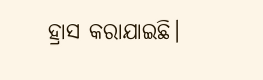ହ୍ରାସ କରାଯାଇଛି।